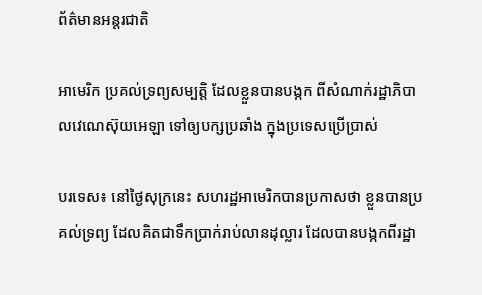ព័ត៌មានអន្តរជាតិ

អាមេរិក ប្រគល់ទ្រព្យសម្បត្តិ ដែលខ្លួនបានបង្កក ពីសំណាក់រដ្ឋាភិបាលវេណេស៊ុយអេឡា ទៅឲ្យបក្សប្រឆាំង ក្នុងប្រទេសប្រើប្រាស់

បរទេស៖ នៅថ្ងៃសុក្រនេះ សហរដ្ឋអាមេរិកបានប្រកាសថា ខ្លួនបានប្រគល់ទ្រព្យ ដែលគិតជាទឹកប្រាក់រាប់លានដុល្លារ ដែលបានបង្កកពីរដ្ឋា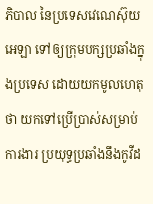ភិបាល នៃប្រទេសវេណេស៊ុយអេឡា ទៅឲ្យក្រុមបក្សប្រឆាំងក្នុងប្រទេស ដោយយកមូលហេតុថា យកទៅប្រើប្រាស់សម្រាប់ការងារ ប្រយុទ្ធប្រឆាំងនឹងកូវីដ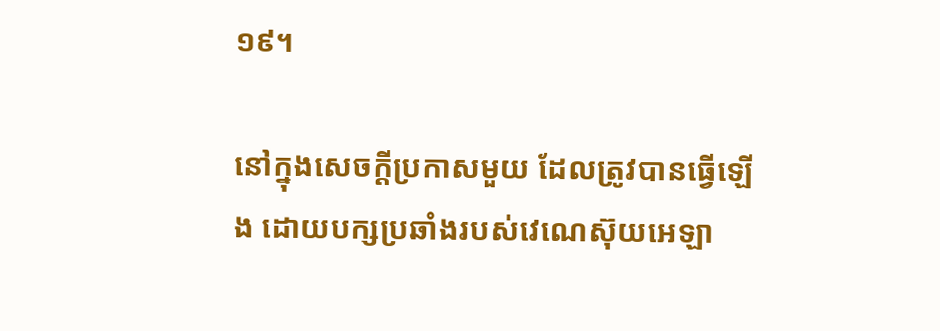១៩។

នៅក្នុងសេចក្តីប្រកាសមួយ ដែលត្រូវបានធ្វើឡើង ដោយបក្សប្រឆាំងរបស់វេណេស៊ុយអេឡា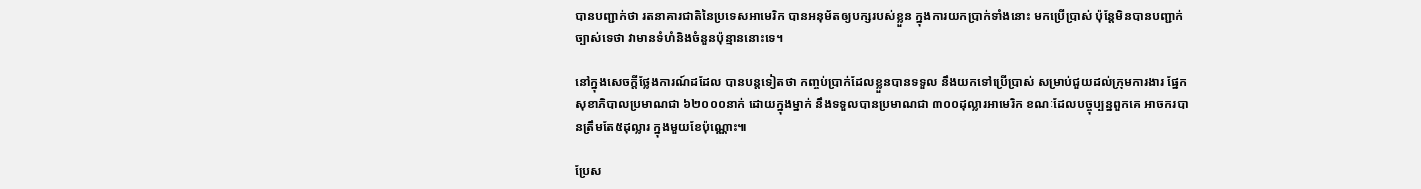បានបញ្ជាក់ថា រតនាគារជាតិនៃប្រទេសអាមេរិក បានអនុម័តឲ្យបក្សរបស់ខ្លួន ក្នុងការយកប្រាក់ទាំងនោះ មកប្រើប្រាស់ ប៉ុន្តែមិនបានបញ្ជាក់ច្បាស់ទេថា វាមានទំហំនិងចំនួនប៉ុន្មាននោះទេ។

នៅក្នុងសេចក្តីថ្លែងការណ៍ដដែល បានបន្តទៀតថា កញ្ចប់ប្រាក់ដែលខ្លួនបានទទួល នឹងយកទៅប្រើប្រាស់ សម្រាប់ជួយដល់ក្រុមការងារ ផ្នែកសុខាភិបាលប្រមាណជា ៦២០០០នាក់ ដោយក្នុងម្នាក់ នឹងទទួលបានប្រមាណជា ៣០០ដុល្លារអាមេរិក ខណៈដែលបច្ចុប្បន្នពួកគេ អាចករបានត្រឹមតែ៥ដុល្លារ ក្នុងមួយខែប៉ុណ្ណោះ៕

ប្រែស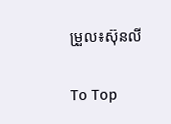ម្រួល៖ស៊ុនលី

To Top